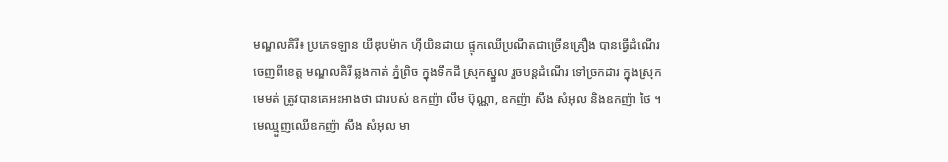មណ្ឌលគិរី៖ ប្រភេទឡាន យីឌុបម៉ាក ហ៊ីយិនដាយ ផ្ទុកឈើប្រណីតជាច្រើនគ្រឿង បានធ្វើដំណើរចេញពីខេត្ត មណ្ឌលគិរី ឆ្លងកាត់ ភ្នំព្រិច ក្នុងទឹកដី ស្រុកស្នួល រួចបន្តដំណើរ ទៅច្រកដារ ក្នុងស្រុកមេមត់ ត្រូវបានគេអះអាងថា ជារបស់ ឧកញ៉ា លឹម ប៊ុណ្ណា, ឧកញ៉ា សឹង សំអុល និងឧកញ៉ា ថៃ ។ មេឈ្មួញឈើឧកញ៉ា សឹង សំអុល មា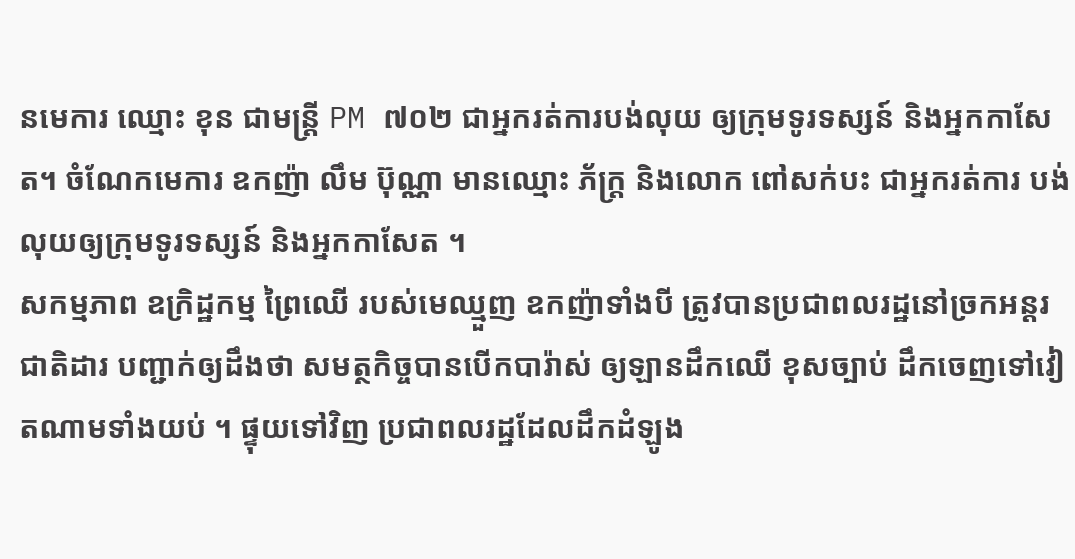នមេការ ឈ្មោះ ខុន ជាមន្ត្រី PM ៧០២ ជាអ្នករត់ការបង់លុយ ឲ្យក្រុមទូរទស្សន៍ និងអ្នកកាសែត។ ចំណែកមេការ ឧកញ៉ា លឹម ប៊ុណ្ណា មានឈ្មោះ ភ័ក្ត្រ និងលោក ពៅសក់បះ ជាអ្នករត់ការ បង់លុយឲ្យក្រុមទូរទស្សន៍ និងអ្នកកាសែត ។
សកម្មភាព ឧក្រិដ្ឋកម្ម ព្រៃឈើ របស់មេឈ្មួញ ឧកញ៉ាទាំងបី ត្រូវបានប្រជាពលរដ្ឋនៅច្រកអន្តរជាតិដារ បញ្ជាក់ឲ្យដឹងថា សមត្ថកិច្ចបានបើកបារ៉ាស់ ឲ្យឡានដឹកឈើ ខុសច្បាប់ ដឹកចេញទៅវៀតណាមទាំងយប់ ។ ផ្ទុយទៅវិញ ប្រជាពលរដ្ឋដែលដឹកដំឡូង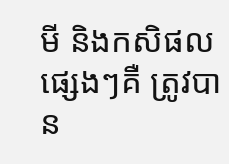មី និងកសិផលផ្សេងៗគឺ ត្រូវបាន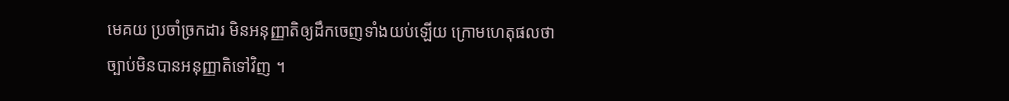មេគយ ប្រចាំច្រកដារ មិនអនុញ្ញាតិឲ្យដឹកចេញទាំងយប់ឡើយ ក្រោមហេតុផលថា ច្បាប់មិនបានអនុញ្ញាតិទៅវិញ ។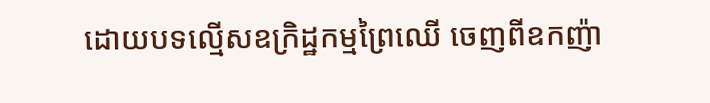ដោយបទល្មើសឧក្រិដ្ឋកម្មព្រៃឈើ ចេញពីឧកញ៉ា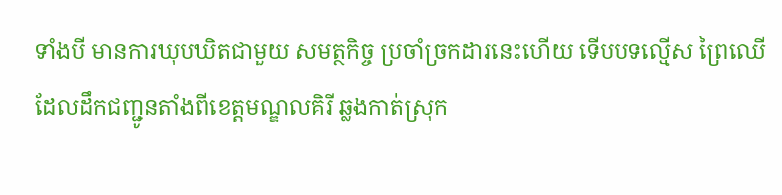ទាំងបី មានការឃុបឃិតជាមួយ សមត្ថកិច្ច ប្រចាំច្រកដារនេះហើយ ទើបបទល្មើស ព្រៃឈើ ដែលដឹកជញ្ជូនតាំងពីខេត្តមណ្ឌលគិរី ឆ្លងកាត់ស្រុក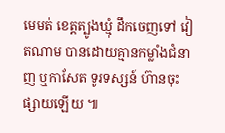មេមត់ ខេត្តត្បូងឃ្មុំ ដឹកចេញទៅ វៀតណាម បានដោយគ្មានកម្លាំងជំនាញ ឬកាសែត ទូរទស្សន៍ ហ៊ានចុះផ្សាយឡើយ ៕